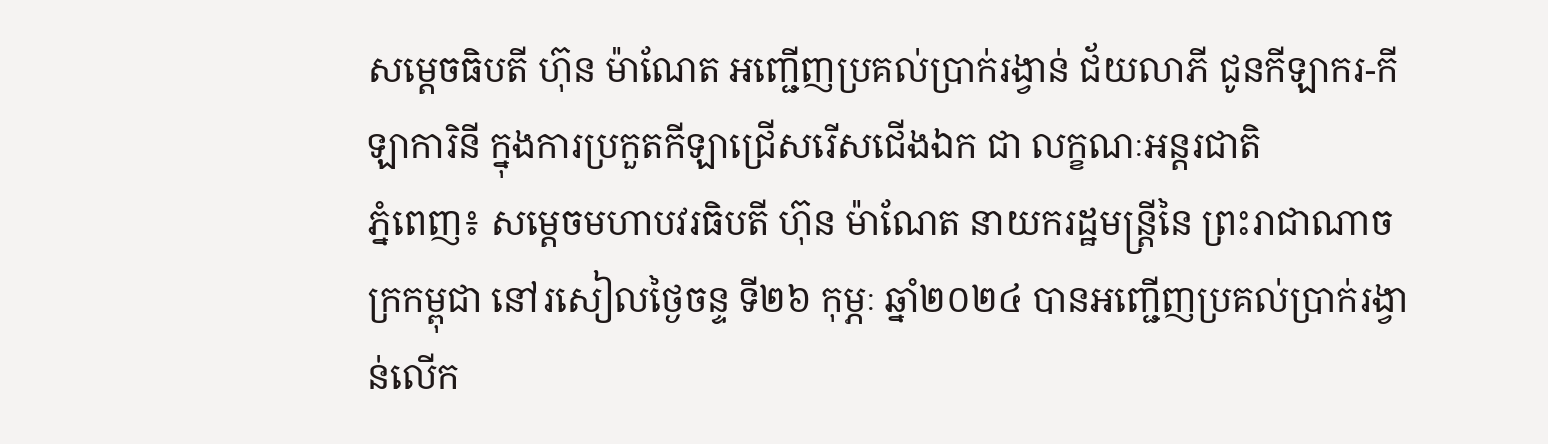សម្តេចធិបតី ហ៊ុន ម៉ាណែត អញ្ជើញប្រគល់ប្រាក់រង្វាន់ ជ័យលាភី ជូនកីឡាករ-កីឡាការិនី ក្នុងការប្រកួតកីឡាជ្រើសរើសជើងឯក ជា លក្ខណៈអន្តរជាតិ
ភ្នំពេញ៖ សម្តេចមហាបវរធិបតី ហ៊ុន ម៉ាណែត នាយករដ្ឋមន្ត្រីនៃ ព្រះរាជាណាចក្រកម្ពុជា នៅរសៀលថ្ងៃចន្ទ ទី២៦ កុម្ភៈ ឆ្នាំ២០២៤ បានអញ្ជើញប្រគល់ប្រាក់រង្វាន់លើក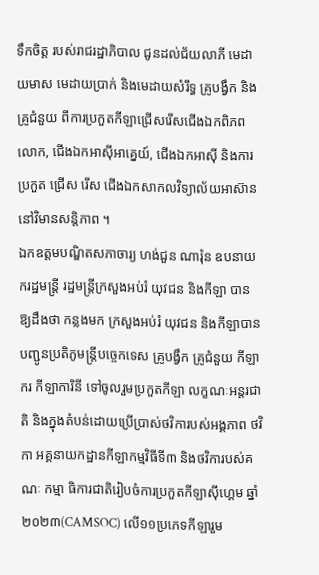ទឹកចិត្ត របស់រាជរដ្ឋាភិបាល ជូនដល់ជ័យលាភី មេដាយមាស មេដាយប្រាក់ និងមេដាយសំរឹទ្ធ គ្រូបង្វឹក និងគ្រូជំនួយ ពីការប្រកួតកីឡាជ្រើសរើសជើងឯកពិភពលោក, ជើងឯកអាស៊ីអាគ្នេយ៍, ជើងឯកអាស៊ី និងការប្រកួត ជ្រើស រើស ជើងឯកសាកលវិទ្យាល័យអាស៊ាន នៅវិមានសន្តិភាព ។
ឯកឧត្តមបណ្ឌិតសភាចារ្យ ហង់ជួន ណារ៉ុន ឧបនាយករដ្ឋមន្ត្រី រដ្ឋមន្ត្រីក្រសួងអប់រំ យុវជន និងកីឡា បានឱ្យដឹងថា កន្លងមក ក្រសួងអប់រំ យុវជន និងកីឡាបានបញ្ជូនប្រតិភូមន្ដ្រីបច្ចេកទេស គ្រូបង្វឹក គ្រូជំនួយ កីឡាករ កីឡាការិនី ទៅចូលរួមប្រកួតកីឡា លក្ខណៈអន្ដរជាតិ និងក្នុងតំបន់ដោយប្រើប្រាស់ថវិការបស់អង្គភាព ថវិកា អគ្គនាយកដ្ឋានកីឡាកម្មវិធីទី៣ និងថវិការបស់គណៈ កម្មា ធិការជាតិរៀបចំការប្រកួតកីឡាស៊ីហ្គេម ឆ្នាំ២០២៣(CAMSOC) លើ១១ប្រភេទកីឡារួម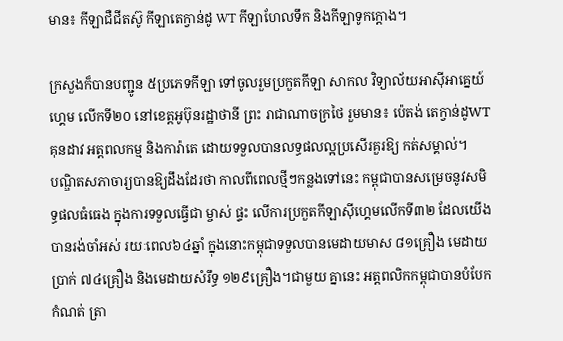មាន៖ កីឡាជឺជីតស៊ូ កីឡាតេក្វាន់ដូ WT កីឡាហែលទឹក និងកីឡាទូកក្ដោង។

ក្រសួងក៏បានបញ្ជូន ៥ប្រភេទកីឡា ទៅចូលរួមប្រកួតកីឡា សាកល វិទ្យាល័យអាស៊ីអាគ្នេយ៍ហ្គេម លើកទី២០ នៅខេត្ដអូប៊ុនរដ្ឋាថានី ព្រះ រាជាណាចក្រថៃ រួមមាន៖ ប៉េតង់ តេក្វាន់ដូWT គុនដាវ អត្ដពលកម្ម និងការ៉ាតេ ដោយទទួលបានលទ្ធផលល្អប្រសើរគួរឱ្យ កត់សម្គាល់។
បណ្ឌិតសភាចារ្យបានឱ្យដឹងដែរថា កាលពីពេលថ្មីៗកន្លងទៅនេះ កម្ពុជាបានសម្រេចនូវសមិទ្ធផលធំធេង ក្នុងការទទួលធ្វើជា ម្ចាស់ ផ្ទះ លើការប្រកួតកីឡាស៊ីហ្គេមលើកទី៣២ ដែលយើងបានរង់ចាំអស់ រយៈពេល៦៤ឆ្នាំ ក្នុងនោះកម្ពុជាទទួលបានមេដាយមាស ៨១គ្រឿង មេដាយប្រាក់ ៧៤គ្រឿង និងមេដាយសំរឹទ្ធ ១២៩គ្រឿង។ជាមួយ គ្នានេះ អត្ដពលិកកម្ពុជាបានបំបែកកំណត់ ត្រា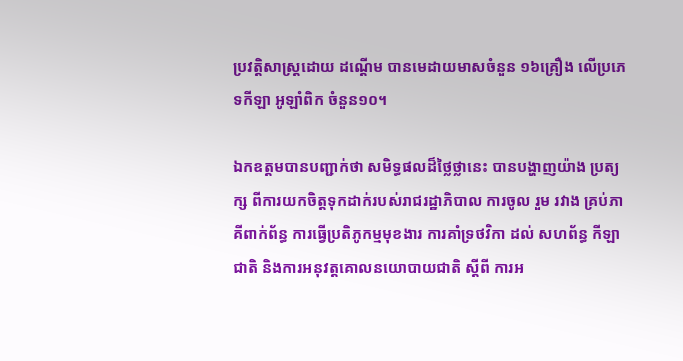ប្រវត្ដិសាស្ដ្រដោយ ដណ្ដើម បានមេដាយមាសចំនួន ១៦គ្រឿង លើប្រភេទកីឡា អូឡាំពិក ចំនួន១០។

ឯកឧត្តមបានបញ្ជាក់ថា សមិទ្ធផលដ៏ថ្លៃថ្លានេះ បានបង្ហាញយ៉ាង ប្រត្យក្ស ពីការយកចិត្ដទុកដាក់របស់រាជរដ្ឋាភិបាល ការចូល រួម រវាង គ្រប់ភាគីពាក់ព័ន្ធ ការធ្វើប្រតិភូកម្មមុខងារ ការគាំទ្រថវិកា ដល់ សហព័ន្ធ កីឡាជាតិ និងការអនុវត្ដគោលនយោបាយជាតិ ស្តីពី ការអ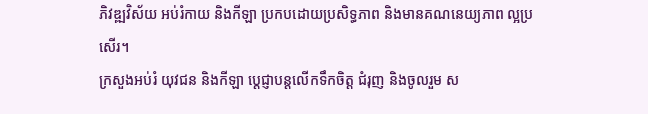ភិវឌ្ឍវិស័យ អប់រំកាយ និងកីឡា ប្រកបដោយប្រសិទ្ធភាព និងមានគណនេយ្យភាព ល្អប្រសើរ។
ក្រសួងអប់រំ យុវជន និងកីឡា ប្ដេជ្ញាបន្ដលើកទឹកចិត្ដ ជំរុញ និងចូលរួម ស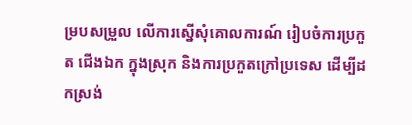ម្របសម្រួល លើការស្នើសុំគោលការណ៍ រៀបចំការប្រកួត ជើងឯក ក្នុងស្រុក និងការប្រកួតក្រៅប្រទេស ដើម្បីដកស្រង់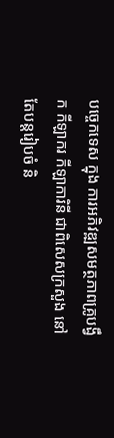បច្ចេកទេស ក្នុង ការអភិវឌ្ឍសមត្ថភាពគ្រូបង្វឹក កីឡាករ កីឡាការិនី ជាពិសេសក្រសួង នៅតែបន្ដរៀបចំ និ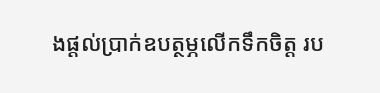ងផ្ដល់ប្រាក់ឧបត្ថម្ភលើកទឹកចិត្ដ រប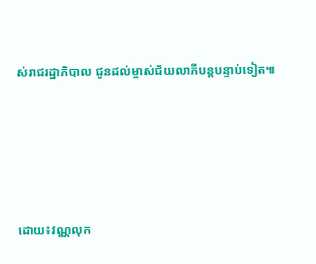ស់រាជរដ្ឋាភិបាល ជូនដល់ម្ចាស់ជ័យលាភីបន្ដបន្ទាប់ទៀត៕





ដោយ៖វណ្ណលុក